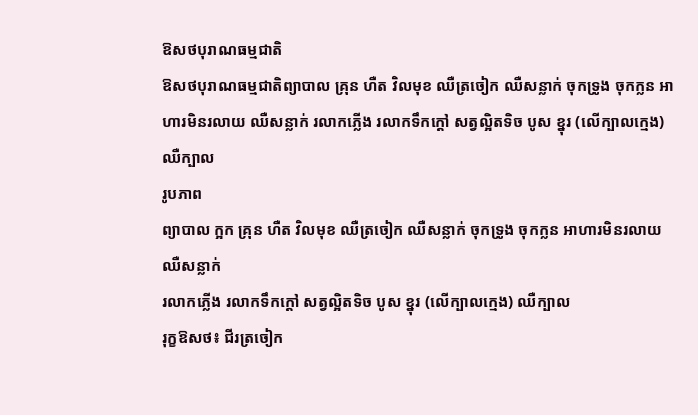ឱសថបុរាណធម្មជាតិ
ឱសថបុរាណធម្មជាតិព្យាបាល គ្រុន ហឺត វិលមុខ ឈឺត្រចៀក ឈឺសន្លាក់ ចុកទ្រូង ចុកក្លន អាហារមិនរលាយ ឈឺសន្លាក់ រលាកភ្លើង រលាកទឹកក្តៅ សត្វល្អិតទិច បូស ខ្នុរ (លើក្បាលក្មេង) ឈឺក្បាល
រូបភាព
ព្យាបាល ក្អក គ្រុន ហឺត វិលមុខ ឈឺត្រចៀក ឈឺសន្លាក់ ចុកទ្រូង ចុកក្លន អាហារមិនរលាយ ឈឺសន្លាក់
រលាកភ្លើង រលាកទឹកក្តៅ សត្វល្អិតទិច បូស ខ្នុរ (លើក្បាលក្មេង) ឈឺក្បាល
រុក្ខឱសថ៖ ជីរត្រចៀក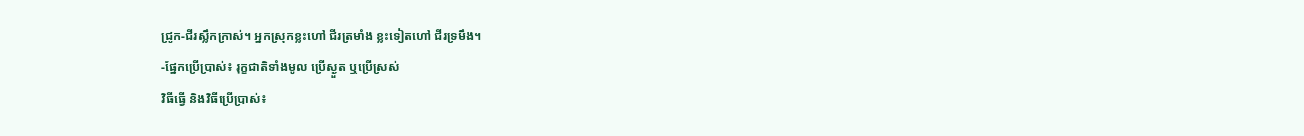ជ្រូក-ជីរស្លឹកក្រាស់។ អ្នកស្រុកខ្លះហៅ ជីរត្រមាំង ខ្លះទៀតហៅ ជីរទ្រមឹង។
-ផ្នែកប្រើប្រាស់៖ រុក្ខជាតិទាំងមូល ប្រើស្ងួត ឬប្រើស្រស់
វិធីធ្វើ និងវិធីប្រើប្រាស់៖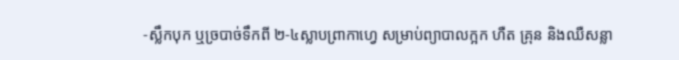-ស្លឹកបុក ឬច្របាច់ទឹកពី ២-៤ស្លាបព្រាកាហ្វេ សម្រាប់ព្យាបាលក្អក ហឺត គ្រុន និងឈឺសន្លា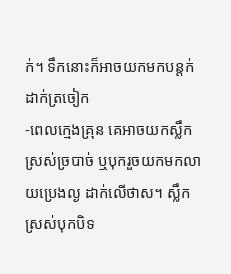ក់។ ទឹកនោះក៏អាចយកមកបន្តក់ដាក់ត្រចៀក
-ពេលក្មេងគ្រុន គេអាចយកស្លឹកស្រស់ច្របាច់ ឬបុករួចយកមកលាយប្រេងល្ង ដាក់លើថាស។ ស្លឹកស្រស់បុកបិទ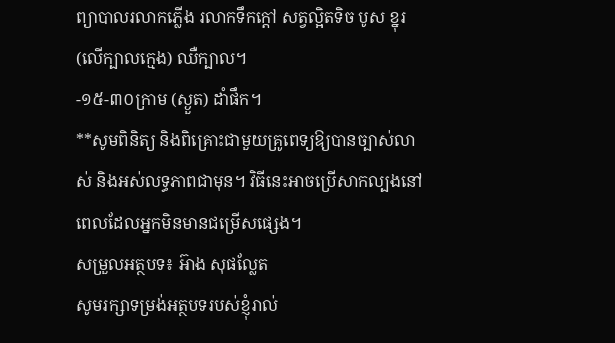ព្យាបាលរលាកភ្លើង រលាកទឹកក្តៅ សត្វល្អិតទិច បូស ខ្នុរ (លើក្បាលក្មេង) ឈឺក្បាល។
-១៥-៣០ក្រាម (ស្ងួត) ដាំផឹក។
**សូមពិនិត្យ និងពិគ្រោះជាមួយគ្រូពេទ្យឱ្យបានច្បាស់លាស់ និងអស់លទ្ធភាពជាមុន។ វិធីនេះអាចប្រើសាកល្បងនៅពេលដែលអ្នកមិនមានជម្រើសផ្សេង។
សម្រួលអត្ថបទ៖ អ៊ាង សុផល្លែត
សូមរក្សាទម្រង់អត្ថបទរបស់ខ្ញុំរាល់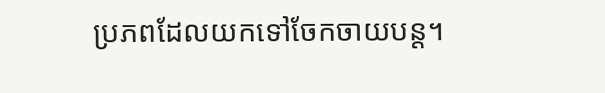ប្រភពដែលយកទៅចែកចាយបន្ត។